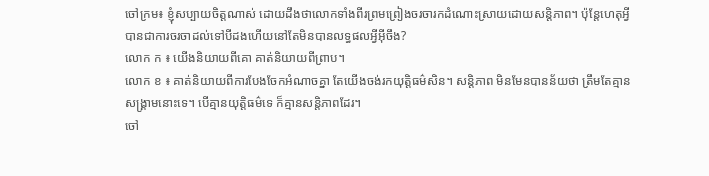ចៅក្រម៖ ខ្ញុំសប្បាយចិត្តណាស់ ដោយដឹងថាលោកទាំងពីរព្រមព្រៀងចរចារកដំណោះស្រាយដោយសន្តិភាព។ ប៉ុន្តែហេតុអ្វីបានជាការចរចាដល់ទៅបីដងហើយនៅតែមិនបានលទ្ធផលអ្វីអ៊ីចឹង?
លោក ក ៖ យើងនិយាយពីគោ គាត់និយាយពីព្រាប។
លោក ខ ៖ គាត់និយាយពីការបែងចែកអំណាចគ្នា តែយើងចង់រកយុត្តិធម៌សិន។ សន្តិភាព មិនមែនបានន័យថា ត្រឹមតែគ្មានសង្គ្រាមនោះទេ។ បើគ្មានយុត្តិធម៌ទេ ក៏គ្មានសន្តិភាពដែរ។
ចៅ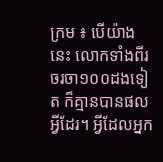ក្រម ៖ បើយ៉ាងនេះ លោកទាំងពីរចរចា១០០ដងទៀត ក៏គ្មានបានផលអ្វីដែរ។ អ្វីដែលអ្នក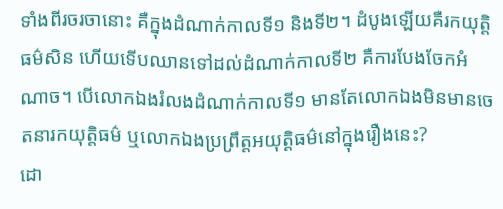ទាំងពីរចរចានោះ គឺក្នុងដំណាក់កាលទី១ និងទី២។ ដំបូងឡើយគឺរកយុត្តិធម៌សិន ហើយទើបឈានទៅដល់ដំណាក់កាលទី២ គឺការបែងចែកអំណាច។ បើលោកឯងរំលងដំណាក់កាលទី១ មានតែលោកឯងមិនមានចេតនារកយុត្តិធម៌ ឬលោកឯងប្រព្រឹត្តអយុត្តិធម៌នៅក្នុងរឿងនេះ?
ដោ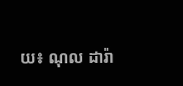យ៖ ណុល ដារ៉ា